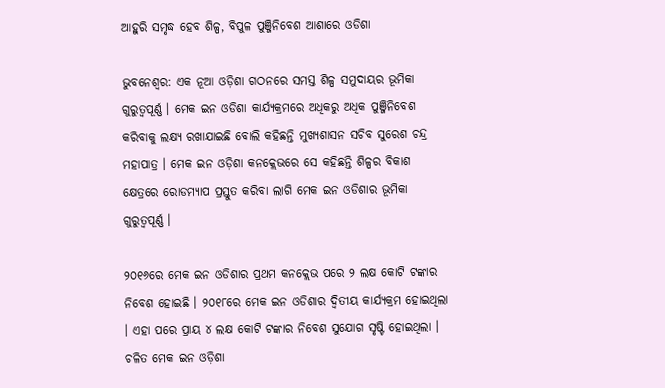ଆହୁରି ସମୃଦ୍ଧ ହେବ ଶିଳ୍ପ, ବିପୁଳ ପୁଞ୍ଜିନିବେଶ ଆଶାରେ ଓଡିଶା

ଭୁବନେଶ୍ବର: ଏକ ନୂଆ ଓଡ଼ିଶା ଗଠନରେ ସମସ୍ତ ଶିଳ୍ପ ସମୁଦାୟର ଭୂମିକା ଗୁରୁତ୍ବପୂର୍ଣ୍ଣ । ମେକ ଇନ ଓଡିଶା କାର୍ଯ୍ୟକ୍ରମରେ ଅଧିକରୁ ଅଧିକ ପୁଞ୍ଜିନିବେଶ କରିବାକୁ ଲକ୍ଷ୍ୟ ରଖାଯାଇଛି ବୋଲି କହିଛନ୍ତି ମୁଖ୍ୟଶାସନ ସଚିବ ସୁରେଶ ଚନ୍ଦ୍ର ମହାପାତ୍ର । ମେକ ଇନ ଓଡ଼ିଶା କନକ୍ଲେଭରେ ସେ କହିଛନ୍ତି ଶିଳ୍ପର ବିକାଶ କ୍ଷେତ୍ରରେ ରୋଡମ୍ୟାପ ପ୍ରସ୍ତୁତ କରିବା ଲାଗି ମେକ ଇନ ଓଡିଶାର ଭୂମିକା ଗୁରୁତ୍ବପୂର୍ଣ୍ଣ ।

୨୦୧୬ରେ ମେକ ଇନ ଓଡିଶାର ପ୍ରଥମ କନକ୍ଲେଭ ପରେ ୨ ଲକ୍ଷ କୋଟି ଟଙ୍କାର ନିବେଶ ହୋଇଛି । ୨୦୧୮ରେ ମେକ ଇନ ଓଡିଶାର ଦ୍ବିତୀୟ କାର୍ଯ୍ୟକ୍ରମ ହୋଇଥିଲା । ଏହା ପରେ ପ୍ରାୟ ୪ ଲକ୍ଷ କୋଟି ଟଙ୍କାର ନିବେଶ ସୁଯୋଗ ସୃଷ୍ଟି ହୋଇଥିଲା । ଚଳିତ ମେକ ଇନ ଓଡ଼ିଶା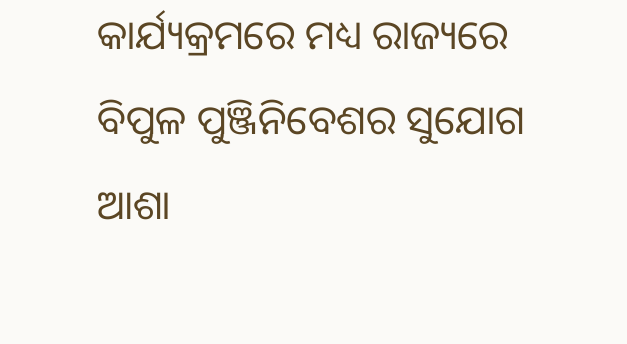କାର୍ଯ୍ୟକ୍ରମରେ ମଧ୍ୟ ରାଜ୍ୟରେ ବିପୁଳ ପୁଞ୍ଜିନିବେଶର ସୁଯୋଗ ଆଶା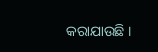କରାଯାଉଛି ।